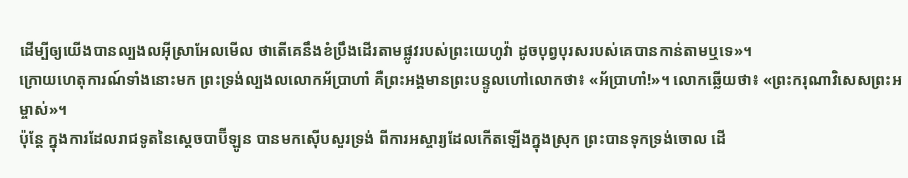ដើម្បីឲ្យយើងបានល្បងលអ៊ីស្រាអែលមើល ថាតើគេនឹងខំប្រឹងដើរតាមផ្លូវរបស់ព្រះយេហូវ៉ា ដូចបុព្វបុរសរបស់គេបានកាន់តាមឬទេ»។
ក្រោយហេតុការណ៍ទាំងនោះមក ព្រះទ្រង់ល្បងលលោកអ័ប្រាហាំ គឺព្រះអង្គមានព្រះបន្ទូលហៅលោកថា៖ «អ័ប្រាហាំ!»។ លោកឆ្លើយថា៖ «ព្រះករុណាវិសេសព្រះអម្ចាស់»។
ប៉ុន្តែ ក្នុងការដែលរាជទូតនៃស្តេចបាប៊ីឡូន បានមកស៊ើបសួរទ្រង់ ពីការអស្ចារ្យដែលកើតឡើងក្នុងស្រុក ព្រះបានទុកទ្រង់ចោល ដើ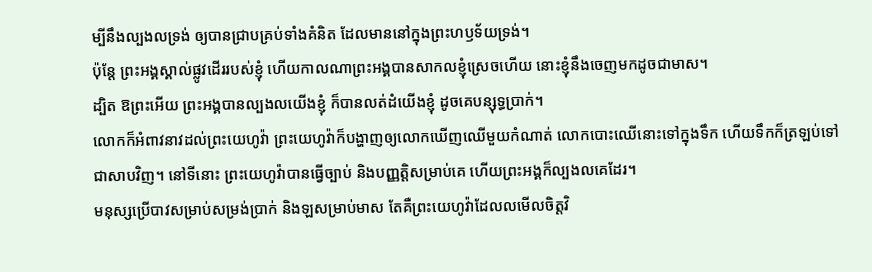ម្បីនឹងល្បងលទ្រង់ ឲ្យបានជ្រាបគ្រប់ទាំងគំនិត ដែលមាននៅក្នុងព្រះហឫទ័យទ្រង់។
ប៉ុន្តែ ព្រះអង្គស្គាល់ផ្លូវដើររបស់ខ្ញុំ ហើយកាលណាព្រះអង្គបានសាកលខ្ញុំស្រេចហើយ នោះខ្ញុំនឹងចេញមកដូចជាមាស។
ដ្បិត ឱព្រះអើយ ព្រះអង្គបានល្បងលយើងខ្ញុំ ក៏បានលត់ដំយើងខ្ញុំ ដូចគេបន្សុទ្ធប្រាក់។
លោកក៏អំពាវនាវដល់ព្រះយេហូវ៉ា ព្រះយេហូវ៉ាក៏បង្ហាញឲ្យលោកឃើញឈើមួយកំណាត់ លោកបោះឈើនោះទៅក្នុងទឹក ហើយទឹកក៏ត្រឡប់ទៅជាសាបវិញ។ នៅទីនោះ ព្រះយេហូវ៉ាបានធ្វើច្បាប់ និងបញ្ញត្តិសម្រាប់គេ ហើយព្រះអង្គក៏ល្បងលគេដែរ។
មនុស្សប្រើបាវសម្រាប់សម្រង់ប្រាក់ និងឡសម្រាប់មាស តែគឺព្រះយេហូវ៉ាដែលលមើលចិត្តវិ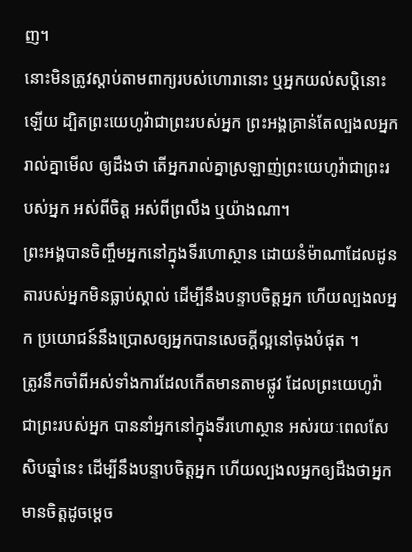ញ។
នោះមិនត្រូវស្តាប់តាមពាក្យរបស់ហោរានោះ ឬអ្នកយល់សប្តិនោះឡើយ ដ្បិតព្រះយេហូវ៉ាជាព្រះរបស់អ្នក ព្រះអង្គគ្រាន់តែល្បងលអ្នករាល់គ្នាមើល ឲ្យដឹងថា តើអ្នករាល់គ្នាស្រឡាញ់ព្រះយេហូវ៉ាជាព្រះរបស់អ្នក អស់ពីចិត្ត អស់ពីព្រលឹង ឬយ៉ាងណា។
ព្រះអង្គបានចិញ្ចឹមអ្នកនៅក្នុងទីរហោស្ថាន ដោយនំម៉ាណាដែលដូនតារបស់អ្នកមិនធ្លាប់ស្គាល់ ដើម្បីនឹងបន្ទាបចិត្តអ្នក ហើយល្បងលអ្នក ប្រយោជន៍នឹងប្រោសឲ្យអ្នកបានសេចក្ដីល្អនៅចុងបំផុត ។
ត្រូវនឹកចាំពីអស់ទាំងការដែលកើតមានតាមផ្លូវ ដែលព្រះយេហូវ៉ាជាព្រះរបស់អ្នក បាននាំអ្នកនៅក្នុងទីរហោស្ថាន អស់រយៈពេលសែសិបឆ្នាំនេះ ដើម្បីនឹងបន្ទាបចិត្តអ្នក ហើយល្បងលអ្នកឲ្យដឹងថាអ្នកមានចិត្តដូចម្ដេច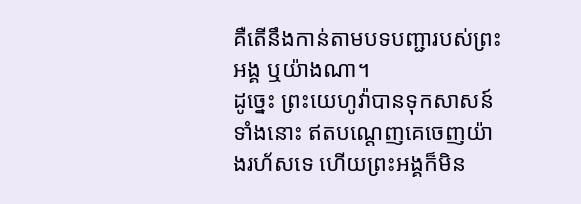គឺតើនឹងកាន់តាមបទបញ្ជារបស់ព្រះអង្គ ឬយ៉ាងណា។
ដូច្នេះ ព្រះយេហូវ៉ាបានទុកសាសន៍ទាំងនោះ ឥតបណ្តេញគេចេញយ៉ាងរហ័សទេ ហើយព្រះអង្គក៏មិន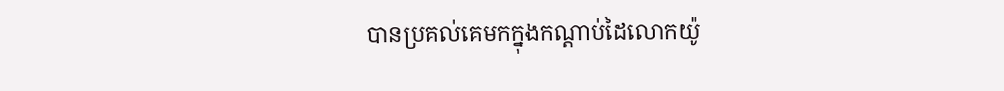បានប្រគល់គេមកក្នុងកណ្ដាប់ដៃលោកយ៉ូ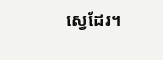ស្វេដែរ។